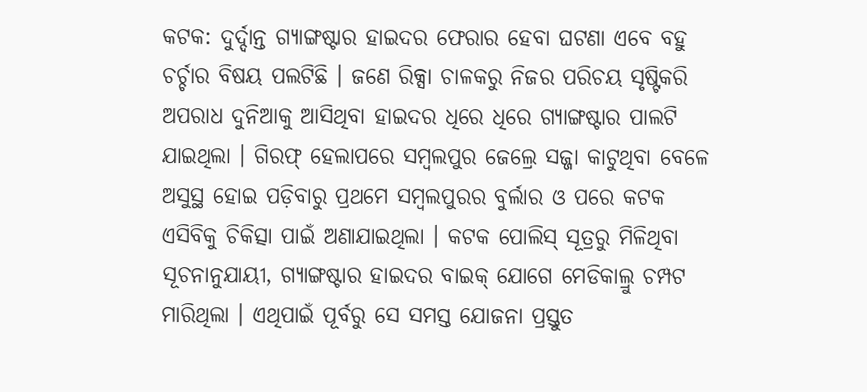କଟକ: ଦୁର୍ଦ୍ଦାନ୍ତ ଗ୍ୟାଙ୍ଗଷ୍ଟାର ହାଇଦର ଫେରାର ହେବା ଘଟଣା ଏବେ ବହୁ ଚର୍ଚ୍ଚାର ବିଷୟ ପଲଟିଛି । ଜଣେ ରିକ୍ସା ଚାଳକରୁ ନିଜର ପରିଚୟ ସୃଷ୍ଟିକରି ଅପରାଧ ଦୁନିଆକୁ ଆସିଥିବା ହାଇଦର ଧିରେ ଧିରେ ଗ୍ୟାଙ୍ଗଷ୍ଟାର ପାଲଟି ଯାଇଥିଲା । ଗିରଫ୍ ହେଲାପରେ ସମ୍ବଲପୁର ଜେଲ୍ରେ ସଜ୍ଜା କାଟୁଥିବା ବେଳେ ଅସୁସ୍ଥ ହୋଇ ପଡ଼ିବାରୁ ପ୍ରଥମେ ସମ୍ବଲପୁରର ବୁର୍ଲାର ଓ ପରେ କଟକ ଏସିବିକୁ ଚିକିତ୍ସା ପାଇଁ ଅଣାଯାଇଥିଲା । କଟକ ପୋଲିସ୍ ସୂତ୍ରରୁ ମିଳିଥିବା ସୂଚନାନୁଯାୟୀ, ଗ୍ୟାଙ୍ଗଷ୍ଟାର ହାଇଦର ବାଇକ୍ ଯୋଗେ ମେଡିକାଲ୍ରୁ ଚମ୍ପଟ ମାରିଥିଲା । ଏଥିପାଇଁ ପୂର୍ବରୁ ସେ ସମସ୍ତ ଯୋଜନା ପ୍ରସ୍ତୁତ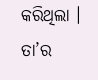କରିଥିଲା । ତା’ର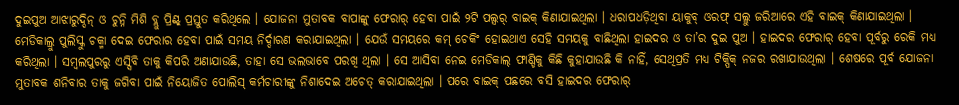ଦୁଇପୁଅ ଆଝାରୁଦ୍ଦିନ୍ ଓ ଚୁନ୍ନି ମିଶି ବ୍ଲୁ ପ୍ରିଣ୍ଟ୍ ପ୍ରସ୍ତୁତ କରିଥିଲେ । ଯୋଜନା ମୁତାବକ ବାପାଙ୍କୁ ଫେରାର୍ ହେବା ପାଇଁ ୨ଟି ପଲ୍ସର୍ ବାଇକ୍ କିଣାଯାଇଥିଲା । ଧରାପଧଡ଼ିଥିବା ୟାକୁବ୍ ଓରଫ୍ ସଲ୍ଲୁ ଜରିଆରେ ଏହି ବାଇକ୍ କିଣାଯାଇଥିଲା । ମେଡିକାଲ୍ରୁ ପୁଲିସ୍କୁ ଚକ୍ମା ଦେଇ ଫେରାର ହେବା ପାଇଁ ସମୟ ନିର୍ଦ୍ଦାରଣ କରାଯାଇଥିଲା । ଯେଉଁ ସମୟରେ କମ୍ ଚେକିଂ ହୋଇଥାଏ ସେହି ସମୟକୁ ବାଛିଥିଲା ହାଇଦର ଓ ତା’ର ଦୁଇ ପୁଅ । ହାଇଦର ଫେରାର୍ ହେବା ପୂର୍ବରୁ ରେକି ମଧ୍ୟ କରିଥିଲା । ସମ୍ବଲପୁରରୁ ଏସ୍ସିବି ତାକୁ କିପରି ଅଣାଯାଉଛି, ତାହା ସେ ଭଲଭାବେ ପରଖି ଥିଲା । ସେ ଆସିବା ନେଇ ମେଡିକାଲ୍ ଫାଣ୍ଡିକୁ କିଛି କୁହାଯାଉଛି କି ନାହିଁ, ସେଥିପ୍ରତି ମଧ୍ୟ ଟିକ୍ପିକ୍ ନଜର ରଖାଯାଉଥିଲା । ଶେଷରେ ପୂର୍ବ ଯୋଜନା ମୁତାବକ ଶନିବାର ତାକୁ ଜଗିବା ପାଇଁ ନିୟୋଜିତ ପୋଲିସ୍ କର୍ମଚାରୀଙ୍କୁ ନିଶାଦେଇ ଅଚେତ୍ କରାଯାଇଥିଲା । ପରେ ବାଇକ୍ ପଛରେ ବସି ହାଇଦର ଫେରାର୍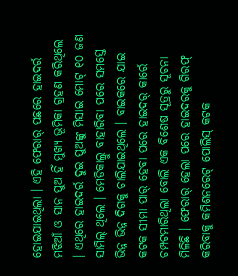ହୋଇଯାଇଥିଲା । ଏହି ଫେରାର୍ ପଛରେ ହାଇଦର୍ର ମଝିଆଁ ଓ ସାନ ପୁଅ ହିଁ ମୁଖ୍ୟ ଭୂମିକା ଗ୍ରହଣ କରିଥିଲେ । ଏଥିରେ ହାଇଦର୍ର ଦୁଇ ପୁଅଙ୍କୁ ମିସାଇ ମୋଟ୍ ୧୦ ଜଣ ସାମିଲ୍ ଥିଲେ । ମେଡିକାଲ୍ରୁ ବାହାରିବା ପରେ ସମସ୍ତେ ଭିନ୍ନ ଭିନ୍ନ ଦିଗକୁ ଚାଲିଯାଇଥିଲେ । ବାଇକରେ ଯାଇ କଟକ ସୀମା ପାର୍ ହେବା ପରେ ହାଇଦର୍ କାର୍ରେ ଚମ୍ପଟମାରିଥିଲା ବୋଲି ଏକ ବିଶେଷ ସୂତ୍ରରୁ ସୂଚନା ମିଳିଛି । ଫେରାର୍ ହେଲା ପରେ ହାଇଦରକୁ ଗିରଫ୍ କରିବାକୁ କମିଶନରେଟ୍ ପୋଲିସ୍ କଟକ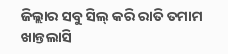ଜିଲ୍ଲାର ସବୁ ସିଲ୍ କରି ରାତି ତମାମ ଖାନ୍ତଲାସି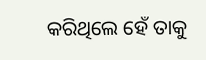କରିଥିଲେ ହେଁ ତାକୁ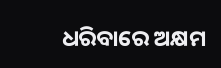ଧରିବାରେ ଅକ୍ଷମ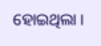ହୋଇଥିଲା ।